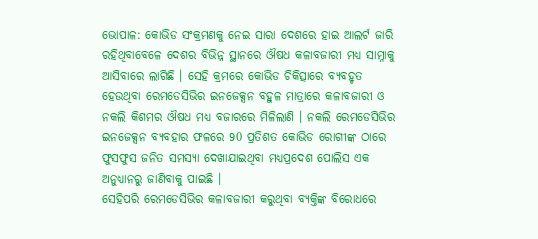ଭୋପାଳ: କୋଭିଡ ସଂକ୍ରମଣକୁ ନେଇ ସାରା ଦେଶରେ ହାଇ ଆଲର୍ଟ ଜାରି ରହିଥିବାବେଳେ ଦେଶର ବିଭିନ୍ନ ସ୍ଥାନରେ ଔଷଧ କଳାବଜାରୀ ମଧ୍ୟ ସାମ୍ନାକୁ ଆସିବାରେ ଲାଗିଛି । ସେହି କ୍ରମରେ କୋଭିଡ ଚିକିତ୍ସାରେ ବ୍ୟବହୃତ ହେଉଥିବା ରେମଡେସିଭିର ଇନଜେକ୍ସନ ବହୁଳ ମାତ୍ରାରେ କଳାବଜାରୀ ଓ ନକଲି କିଶମର ଔଷଧ ମଧ୍ୟ ବଜାରରେ ମିଳିଲାଣି । ନକଲି ରେମଡେସିଭିର ଇନଜେକ୍ସନ ବ୍ୟବହାର ଫଳରେ 90 ପ୍ରତିଶତ କୋଭିଡ ରୋଗୀଙ୍କ ଠାରେ ଫୁସଫୁସ ଜନିତ ସମସ୍ୟା ଦେଖାଯାଇଥିବା ମଧ୍ୟପ୍ରଦେଶ ପୋଲିସ ଏକ ଅନୁଧ୍ୟାନରୁ ଜାଣିବାକୁ ପାଇଛି ।
ସେହିପରି ରେମଡେସିଭିର କଳାବଜାରୀ କରୁଥିବା ବ୍ୟକ୍ତିଙ୍କ ବିରୋଧରେ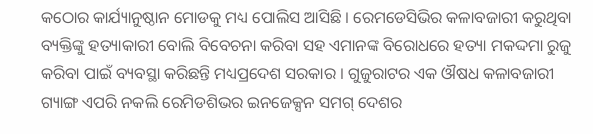କଠୋର କାର୍ଯ୍ୟାନୁଷ୍ଠାନ ମୋଡକୁ ମଧ୍ୟ ପୋଲିସ ଆସିଛି । ରେମଡେସିଭିର କଳାବଜାରୀ କରୁଥିବା ବ୍ୟକ୍ତିଙ୍କୁ ହତ୍ୟାକାରୀ ବୋଲି ବିବେଚନା କରିବା ସହ ଏମାନଙ୍କ ବିରୋଧରେ ହତ୍ୟା ମକଦ୍ଦମା ରୁଜୁ କରିବା ପାଇଁ ବ୍ୟବସ୍ଥା କରିଛନ୍ତି ମଧ୍ୟପ୍ରଦେଶ ସରକାର । ଗୁଜୁରାଟର ଏକ ଔଷଧ କଳାବଜାରୀ ଗ୍ୟାଙ୍ଗ ଏପରି ନକଲି ରେମିଡଶିଭର ଇନଜେକ୍ସନ ସମଗ୍ ଦେଶର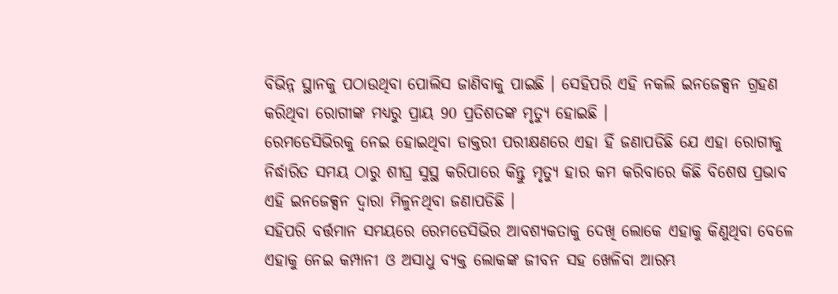ବିଭିନ୍ନ ସ୍ଥାନକୁ ପଠାଉଥିବା ପୋଲିସ ଜାଣିବାକୁ ପାଇଛି । ସେହିପରି ଏହି ନକଲି ଇନଜେକ୍ସନ ଗ୍ରହଣ କରିଥିବା ରୋଗୀଙ୍କ ମଧ୍ୟରୁ ପ୍ରାୟ 90 ପ୍ରତିଶତଙ୍କ ମୃତ୍ୟୁ ହୋଇଛି ।
ରେମଡେସିଭିରକୁ ନେଇ ହୋଇଥିବା ଡାକ୍ତରୀ ପରୀକ୍ଷଣରେ ଏହା ହିଁ ଜଣାପଡିଛି ଯେ ଏହା ରୋଗୀକୁ ନିର୍ଦ୍ଧାରିତ ସମୟ ଠାରୁ ଶୀଘ୍ର ସୁସ୍ଥ କରିପାରେ କିନ୍ତୁ ମୃତ୍ୟୁ ହାର କମ କରିବାରେ କିଛି ବିଶେଷ ପ୍ରଭାବ ଏହି ଇନଜେକ୍ସନ ଦ୍ବାରା ମିଳୁନଥିବା ଜଣାପଡିଛି ।
ସହିପରି ବର୍ତ୍ତମାନ ସମୟରେ ରେମଡେସିଭିର ଆବଶ୍ୟକତାକୁ ଦେଖି ଲୋକେ ଏହାକୁ କିଣୁଥିବା ବେଳେ ଏହାକୁ ନେଇ କମ୍ପାନୀ ଓ ଅସାଧୁ ବ୍ୟକ୍ତ ଲୋକଙ୍କ ଜୀବନ ସହ ଖେଳିବା ଆରମ୍ଭ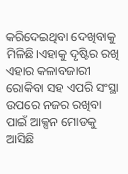କରିଦେଇଥିବା ଦେଖିବାକୁ ମିଳିଛି।ଏହାକୁ ଦୃଷ୍ଟିର ରଖି ଏହାର କଳାବଜାରୀ ରୋକିବା ସହ ଏପରି ସଂସ୍ଥା ଉପରେ ନଜର ରଖିବା ପାଇଁ ଆକ୍ସନ ମୋଡକୁ ଆସିଛି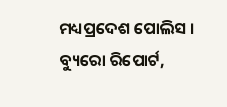ମଧ୍ୟପ୍ରଦେଶ ପୋଲିସ ।
ବ୍ୟୁରୋ ରିପୋର୍ଟ,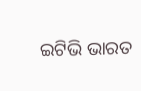ଇଟିଭି ଭାରତ